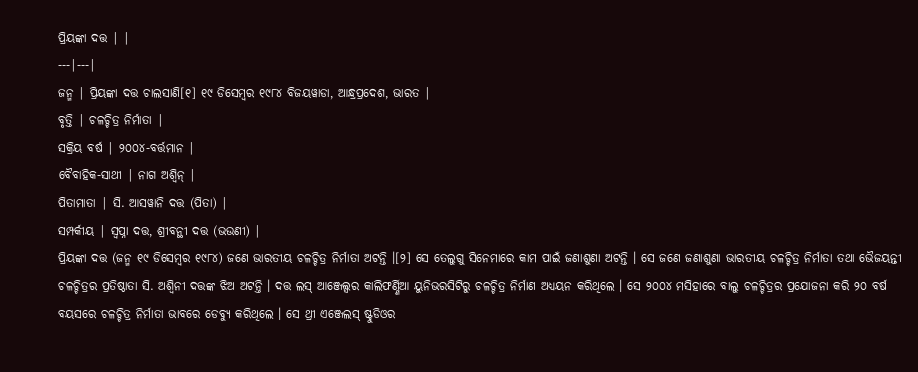ପ୍ରିୟଙ୍କା ଦତ୍ତ | |
---|---|
ଜନ୍ମ | ପ୍ରିୟଙ୍କା ଦତ୍ତ ଚାଲସାଣି[୧] ୧୯ ଡିସେମ୍ବର ୧୯୮୪ ବିଜୟୱାଡା, ଆନ୍ଧ୍ରପ୍ରଦେଶ, ଭାରତ |
ବୃତ୍ତି | ଚଳଚ୍ଚିତ୍ର ନିର୍ମାତା |
ସକ୍ରିୟ ବର୍ଷ | ୨୦୦୪-ବର୍ତ୍ତମାନ |
ବୈବାହିକ-ସାଥୀ | ନାଗ ଅଶ୍ୱିନ୍ |
ପିତାମାତା | ସି. ଆସୱାନି ଦତ୍ତ (ପିତା) |
ସମ୍ପର୍କୀୟ | ସ୍ୱପ୍ନା ଦତ୍ତ, ଶ୍ରୀବନ୍ଥୀ ଦତ୍ତ (ଭଉଣୀ) |
ପ୍ରିୟଙ୍କା ଦତ୍ତ (ଜନ୍ମ ୧୯ ଡିସେମ୍ବର ୧୯୮୪) ଜଣେ ଭାରତୀୟ ଚଳଚ୍ଚିତ୍ର ନିର୍ମାତା ଅଟନ୍ତି ।[୨] ସେ ତେଲୁଗୁ ସିନେମାରେ କାମ ପାଇଁ ଜଣାଶୁଣା ଅଟନ୍ତି । ସେ ଜଣେ ଜଣାଶୁଣା ଭାରତୀୟ ଚଳଚ୍ଚିତ୍ର ନିର୍ମାତା ତଥା ଭୈଜୟନ୍ତୀ ଚଳଚ୍ଚିତ୍ରର ପ୍ରତିଷ୍ଠାତା ସି. ଅଶ୍ୱିନୀ ଦତ୍ତଙ୍କ ଝିଅ ଅଟନ୍ତି । ଦତ୍ତ ଲସ୍ ଆଞ୍ଜେଲ୍ସର କାଲିଫର୍ଣ୍ଣିଆ ୟୁନିଭରସିଟିରୁ ଚଳଚ୍ଚିତ୍ର ନିର୍ମାଣ ଅଧ୍ୟୟନ କରିଥିଲେ । ସେ ୨୦୦୪ ମସିହାରେ ବାଲୁ ଚଳଚ୍ଚିତ୍ରର ପ୍ରଯୋଜନା କରି ୨୦ ବର୍ଷ ବୟସରେ ଚଳଚ୍ଚିତ୍ର ନିର୍ମାତା ଭାବରେ ଡେବ୍ୟୁ କରିଥିଲେ । ସେ ଥ୍ରୀ ଏଞ୍ଜେଲସ୍ ଷ୍ଟୁଡିଓର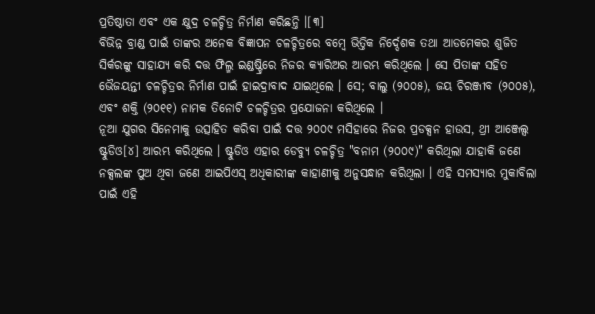ପ୍ରତିଷ୍ଠାତା ଏବଂ ଏକ କ୍ଷୁଦ୍ର ଚଳଚ୍ଚିତ୍ର ନିର୍ମାଣ କରିଛନ୍ତି ।[୩]
ବିଭିନ୍ନ ବ୍ରାଣ୍ଡ ପାଇଁ ତାଙ୍କର ଅନେକ ବିଜ୍ଞାପନ ଚଳଚ୍ଚିତ୍ରରେ ବମ୍ବେ ଭିତ୍ତିକ ନିର୍ଦ୍ଦେଶକ ତଥା ଆଡମେକର ଶୁଜିତ ସିର୍କରଙ୍କୁ ସାହାଯ୍ୟ କରି ଦତ୍ତ ଫିଲ୍ମ ଇଣ୍ଡଷ୍ଟ୍ରିରେ ନିଜର କ୍ୟାରିଅର ଆରମ୍ଭ କରିଥିଲେ । ସେ ପିତାଙ୍କ ସହିତ ଭୈଜୟନ୍ତୀ ଚଳଚ୍ଚିତ୍ରର ନିର୍ମାଣ ପାଇଁ ହାଇଦ୍ରାବାଦ ଯାଇଥିଲେ । ସେ; ବାଲୁ (୨୦୦୫), ଜୟ ଚିରଞ୍ଜୀବ (୨୦୦୫), ଏବଂ ଶକ୍ତି (୨୦୧୧) ନାମକ ତିନୋଟି ଚଳଚ୍ଚିତ୍ରର ପ୍ରଯୋଜନା କରିଥିଲେ ।
ନୂଆ ଯୁଗର ସିନେମାକୁ ଉତ୍ସାହିତ କରିବା ପାଇଁ ଦତ୍ତ ୨୦୦୯ ମସିହାରେ ନିଜର ପ୍ରଡକ୍ସନ ହାଉସ, ଥ୍ରୀ ଆଞ୍ଜେଲ୍ସ ଷ୍ଟୁଡିଓ[୪] ଆରମ୍ଭ କରିଥିଲେ । ଷ୍ଟୁଡିଓ ଏହାର ଡେବ୍ୟୁ ଚଳଚ୍ଚିତ୍ର "ବନାମ (୨୦୦୯)" କରିଥିଲା ଯାହାକି ଜଣେ ନକ୍ସଲଙ୍କ ପୁଅ ଥିବା ଜଣେ ଆଇପିଏସ୍ ଅଧିକାରୀଙ୍କ କାହାଣୀକୁ ଅନୁସନ୍ଧାନ କରିଥିଲା । ଏହି ସମସ୍ୟାର ମୁକାବିଲା ପାଇଁ ଏହି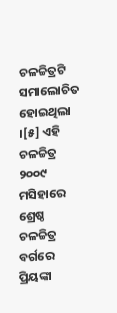ଚଳଚ୍ଚିତ୍ରଟି ସମାଲୋଚିତ ହୋଇଥିଲା ।[୫] ଏହି ଚଳଚ୍ଚିତ୍ର ୨୦୦୯ ମସିହାରେ ଶ୍ରେଷ୍ଠ ଚଳଚ୍ଚିତ୍ର ବର୍ଗରେ ପ୍ରିୟଙ୍କା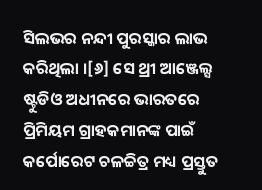ସିଲଭର ନନ୍ଦୀ ପୁରସ୍କାର ଲାଭ କରିଥିଲା ।[୬] ସେ ଥ୍ରୀ ଆଞ୍ଜେଲ୍ସ ଷ୍ଟୁଡିଓ ଅଧୀନରେ ଭାରତରେ ପ୍ରିମିୟମ ଗ୍ରାହକମାନଙ୍କ ପାଇଁ କର୍ପୋରେଟ ଚଳଚ୍ଚିତ୍ର ମଧ୍ୟ ପ୍ରସ୍ତୁତ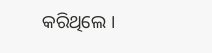କରିଥିଲେ ।